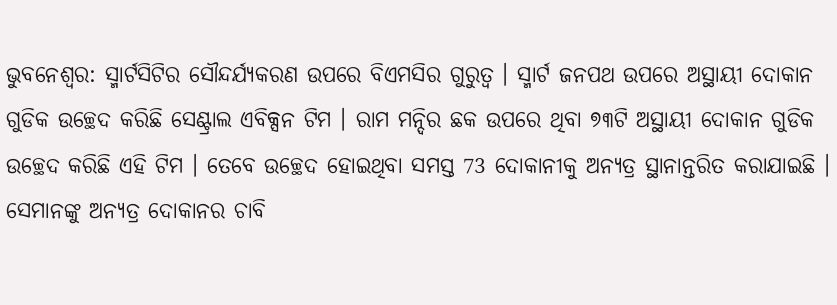ଭୁବନେଶ୍ବର: ସ୍ମାର୍ଟସିଟିର ସୌନ୍ଦର୍ଯ୍ୟକରଣ ଉପରେ ବିଏମସିର ଗୁରୁତ୍ବ । ସ୍ମାର୍ଟ ଜନପଥ ଉପରେ ଅସ୍ଥାୟୀ ଦୋକାନ ଗୁଡିକ ଉଚ୍ଛେଦ କରିଛି ସେଣ୍ଟ୍ରାଲ ଏବିକ୍ସନ ଟିମ । ରାମ ମନ୍ଦିର ଛକ ଉପରେ ଥିବା ୭୩ଟି ଅସ୍ଥାୟୀ ଦୋକାନ ଗୁଡିକ ଉଚ୍ଛେଦ କରିଛି ଏହି ଟିମ । ତେବେ ଉଚ୍ଛେଦ ହୋଇଥିବା ସମସ୍ତ 73 ଦୋକାନୀକୁ ଅନ୍ୟତ୍ର ସ୍ଥାନାନ୍ତରିତ କରାଯାଇଛି । ସେମାନଙ୍କୁ ଅନ୍ୟତ୍ର ଦୋକାନର ଚାବି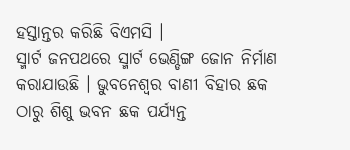ହସ୍ତାନ୍ତର କରିଛି ବିଏମସି ।
ସ୍ମାର୍ଟ ଜନପଥରେ ସ୍ମାର୍ଟ ଭେଣ୍ଡିଙ୍ଗ ଜୋନ ନିର୍ମାଣ କରାଯାଉଛି । ଭୁବନେଶ୍ବର ବାଣୀ ବିହାର ଛକ ଠାରୁ ଶିଶୁ ଭବନ ଛକ ପର୍ଯ୍ୟନ୍ତ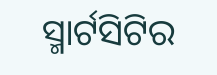ସ୍ମାର୍ଟସିଟିର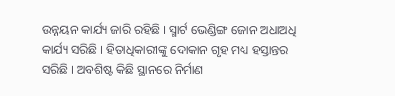ଉନ୍ନୟନ କାର୍ଯ୍ୟ ଜାରି ରହିଛି । ସ୍ମାର୍ଟ ଭେଣ୍ଡିଙ୍ଗ ଜୋନ ଅଧାଅଧି କାର୍ଯ୍ୟ ସରିଛି । ହିତାଧିକାରୀଙ୍କୁ ଦୋକାନ ଗୃହ ମଧ୍ୟ ହସ୍ତାନ୍ତର ସରିଛି । ଅବଶିଷ୍ଟ କିଛି ସ୍ଥାନରେ ନିର୍ମାଣ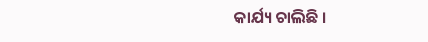କାର୍ଯ୍ୟ ଚାଲିଛି ।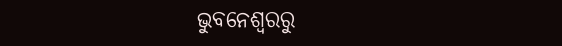ଭୁବନେଶ୍ବରରୁ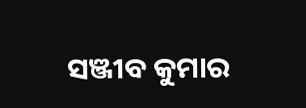ସଞ୍ଜୀବ କୁମାର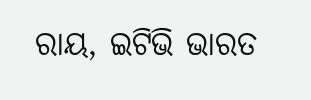ରାୟ, ଇଟିଭି ଭାରତ